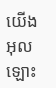យើង អុលឡោះ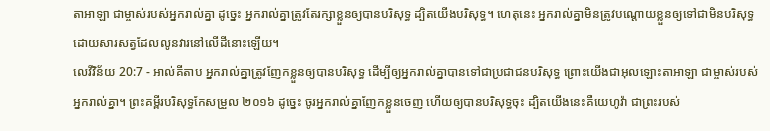តាអាឡា ជាម្ចាស់របស់អ្នករាល់គ្នា ដូច្នេះ អ្នករាល់គ្នាត្រូវតែរក្សាខ្លួនឲ្យបានបរិសុទ្ធ ដ្បិតយើងបរិសុទ្ធ។ ហេតុនេះ អ្នករាល់គ្នាមិនត្រូវបណ្តោយខ្លួនឲ្យទៅជាមិនបរិសុទ្ធ ដោយសារសត្វដែលលូនវារនៅលើដីនោះឡើយ។
លេវីវិន័យ 20:7 - អាល់គីតាប អ្នករាល់គ្នាត្រូវញែកខ្លួនឲ្យបានបរិសុទ្ធ ដើម្បីឲ្យអ្នករាល់គ្នាបានទៅជាប្រជាជនបរិសុទ្ធ ព្រោះយើងជាអុលឡោះតាអាឡា ជាម្ចាស់របស់អ្នករាល់គ្នា។ ព្រះគម្ពីរបរិសុទ្ធកែសម្រួល ២០១៦ ដូច្នេះ ចូរអ្នករាល់គ្នាញែកខ្លួនចេញ ហើយឲ្យបានបរិសុទ្ធចុះ ដ្បិតយើងនេះគឺយេហូវ៉ា ជាព្រះរបស់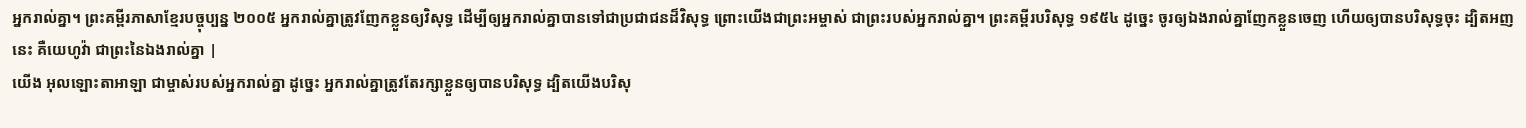អ្នករាល់គ្នា។ ព្រះគម្ពីរភាសាខ្មែរបច្ចុប្បន្ន ២០០៥ អ្នករាល់គ្នាត្រូវញែកខ្លួនឲ្យវិសុទ្ធ ដើម្បីឲ្យអ្នករាល់គ្នាបានទៅជាប្រជាជនដ៏វិសុទ្ធ ព្រោះយើងជាព្រះអម្ចាស់ ជាព្រះរបស់អ្នករាល់គ្នា។ ព្រះគម្ពីរបរិសុទ្ធ ១៩៥៤ ដូច្នេះ ចូរឲ្យឯងរាល់គ្នាញែកខ្លួនចេញ ហើយឲ្យបានបរិសុទ្ធចុះ ដ្បិតអញនេះ គឺយេហូវ៉ា ជាព្រះនៃឯងរាល់គ្នា |
យើង អុលឡោះតាអាឡា ជាម្ចាស់របស់អ្នករាល់គ្នា ដូច្នេះ អ្នករាល់គ្នាត្រូវតែរក្សាខ្លួនឲ្យបានបរិសុទ្ធ ដ្បិតយើងបរិសុ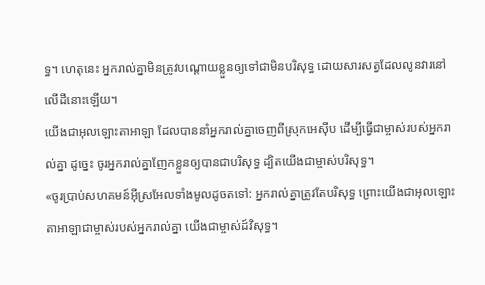ទ្ធ។ ហេតុនេះ អ្នករាល់គ្នាមិនត្រូវបណ្តោយខ្លួនឲ្យទៅជាមិនបរិសុទ្ធ ដោយសារសត្វដែលលូនវារនៅលើដីនោះឡើយ។
យើងជាអុលឡោះតាអាឡា ដែលបាននាំអ្នករាល់គ្នាចេញពីស្រុកអេស៊ីប ដើម្បីធ្វើជាម្ចាស់របស់អ្នករាល់គ្នា ដូច្នេះ ចូរអ្នករាល់គ្នាញែកខ្លួនឲ្យបានជាបរិសុទ្ធ ដ្បិតយើងជាម្ចាស់បរិសុទ្ធ។
«ចូរប្រាប់សហគមន៍អ៊ីស្រអែលទាំងមូលដូចតទៅ: អ្នករាល់គ្នាត្រូវតែបរិសុទ្ធ ព្រោះយើងជាអុលឡោះតាអាឡាជាម្ចាស់របស់អ្នករាល់គ្នា យើងជាម្ចាស់ដ៍វិសុទ្ធ។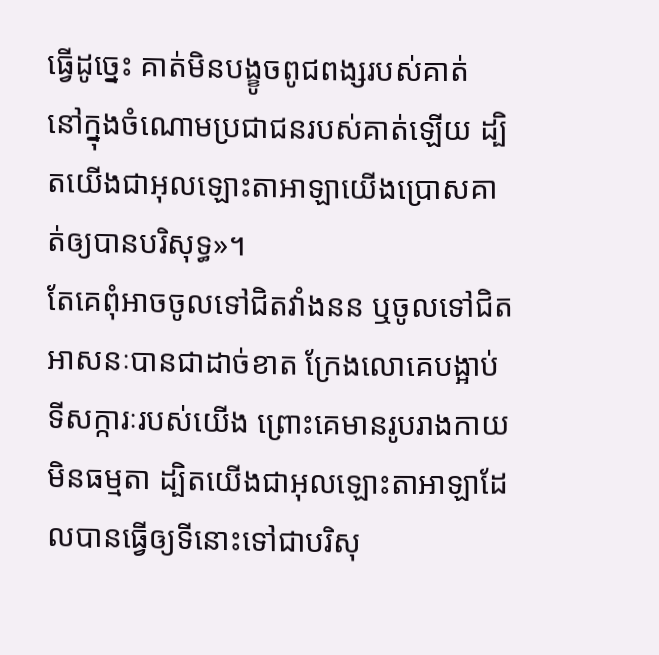ធ្វើដូច្នេះ គាត់មិនបង្ខូចពូជពង្សរបស់គាត់ នៅក្នុងចំណោមប្រជាជនរបស់គាត់ឡើយ ដ្បិតយើងជាអុលឡោះតាអាឡាយើងប្រោសគាត់ឲ្យបានបរិសុទ្ធ»។
តែគេពុំអាចចូលទៅជិតវាំងនន ឬចូលទៅជិតអាសនៈបានជាដាច់ខាត ក្រែងលោគេបង្អាប់ទីសក្ការៈរបស់យើង ព្រោះគេមានរូបរាងកាយមិនធម្មតា ដ្បិតយើងជាអុលឡោះតាអាឡាដែលបានធ្វើឲ្យទីនោះទៅជាបរិសុ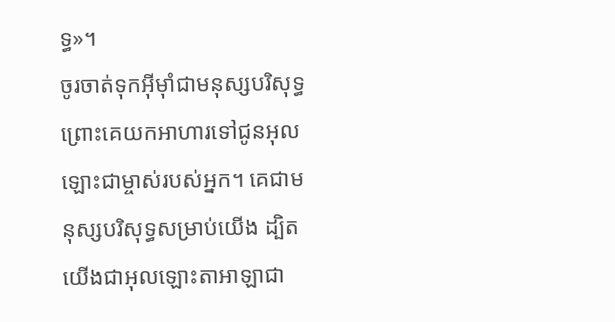ទ្ធ»។
ចូរចាត់ទុកអ៊ីមុាំជាមនុស្សបរិសុទ្ធ ព្រោះគេយកអាហារទៅជូនអុលឡោះជាម្ចាស់របស់អ្នក។ គេជាមនុស្សបរិសុទ្ធសម្រាប់យើង ដ្បិតយើងជាអុលឡោះតាអាឡាជា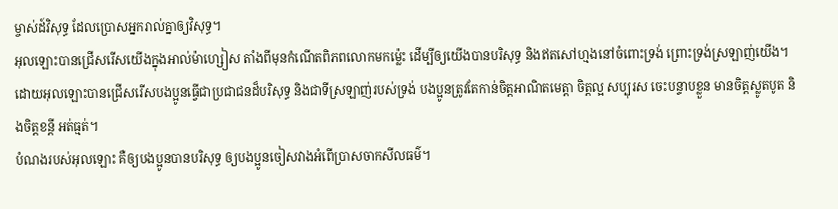ម្ចាស់ដ៍វិសុទ្ធ ដែលប្រោសអ្នករាល់គ្នាឲ្យវិសុទ្ធ។
អុលឡោះបានជ្រើសរើសយើងក្នុងអាល់ម៉ាហ្សៀស តាំងពីមុនកំណើតពិភពលោកមកម៉្លេះ ដើម្បីឲ្យយើងបានបរិសុទ្ធ និងឥតសៅហ្មងនៅចំពោះទ្រង់ ព្រោះទ្រង់ស្រឡាញ់យើង។
ដោយអុលឡោះបានជ្រើសរើសបងប្អូនធ្វើជាប្រជាជនដ៏បរិសុទ្ធ និងជាទីស្រឡាញ់របស់ទ្រង់ បងប្អូនត្រូវតែកាន់ចិត្ដអាណិតមេត្ដា ចិត្ដល្អ សប្បុរស ចេះបន្ទាបខ្លួន មានចិត្ដស្លូតបូត និងចិត្ដខន្ដី អត់ធ្មត់។
បំណងរបស់អុលឡោះ គឺឲ្យបងប្អូនបានបរិសុទ្ធ ឲ្យបងប្អូនចៀសវាងអំពើប្រាសចាកសីលធម៌។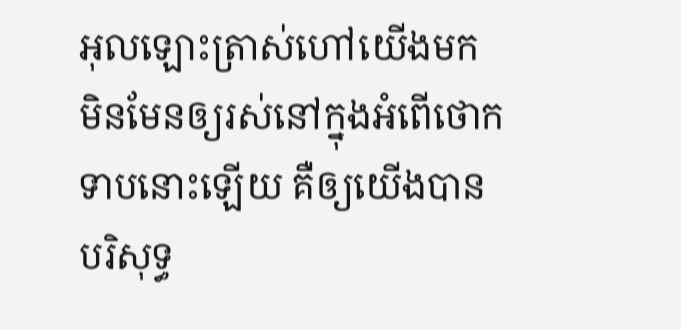អុលឡោះត្រាស់ហៅយើងមក មិនមែនឲ្យរស់នៅក្នុងអំពើថោកទាបនោះឡើយ គឺឲ្យយើងបានបរិសុទ្ធ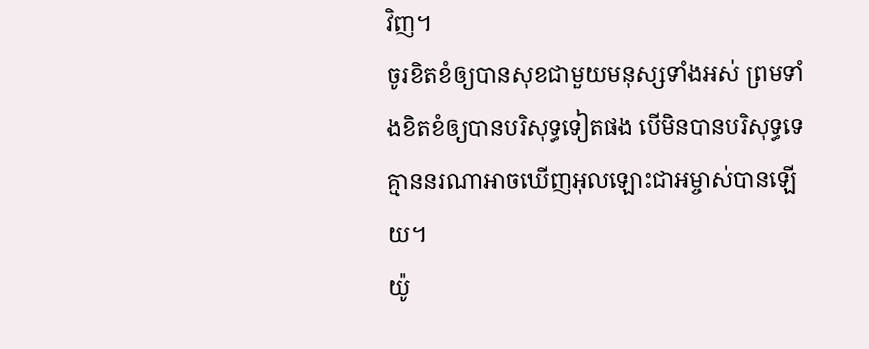វិញ។
ចូរខិតខំឲ្យបានសុខជាមួយមនុស្សទាំងអស់ ព្រមទាំងខិតខំឲ្យបានបរិសុទ្ធទៀតផង បើមិនបានបរិសុទ្ធទេ គ្មាននរណាអាចឃើញអុលឡោះជាអម្ចាស់បានឡើយ។
យ៉ូ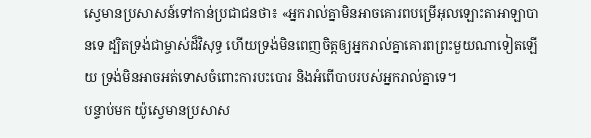ស្វេមានប្រសាសន៍ទៅកាន់ប្រជាជនថា៖ «អ្នករាល់គ្នាមិនអាចគោរពបម្រើអុលឡោះតាអាឡាបានទេ ដ្បិតទ្រង់ជាម្ចាស់ដ៏វិសុទ្ធ ហើយទ្រង់មិនពេញចិត្តឲ្យអ្នករាល់គ្នាគោរពព្រះមួយណាទៀតឡើយ ទ្រង់មិនអាចអត់ទោសចំពោះការបះបោរ និងអំពើបាបរបស់អ្នករាល់គ្នាទេ។
បន្ទាប់មក យ៉ូស្វេមានប្រសាស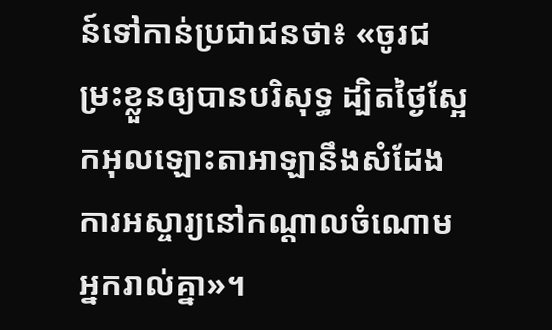ន៍ទៅកាន់ប្រជាជនថា៖ «ចូរជម្រះខ្លួនឲ្យបានបរិសុទ្ធ ដ្បិតថ្ងៃស្អែកអុលឡោះតាអាឡានឹងសំដែងការអស្ចារ្យនៅកណ្តាលចំណោមអ្នករាល់គ្នា»។